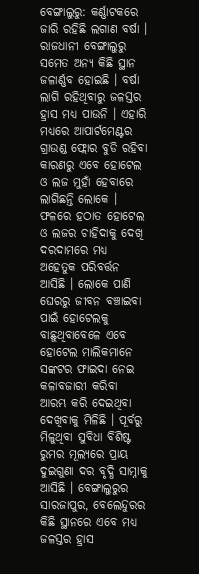ବେଙ୍ଗାଲୁରୁ: କର୍ଣ୍ଣାଟକରେ ଜାରି ରହିଛି ଲଗାଣ ବର୍ଷା । ରାଜଧାନୀ ବେଙ୍ଗାଲୁରୁ ସମେତ ଅନ୍ୟ କିଛି ସ୍ଥାନ ଜଳାର୍ଣ୍ଣବ ହୋଇଛି । ବର୍ଷା ଲାଗି ରହିଥିବାରୁ ଜଳସ୍ତର ହ୍ରାସ ମଧ୍ୟ ପାଉନି । ଏହାରି ମଧ୍ୟରେ ଆପାର୍ଟମେଣ୍ଟର ଗ୍ରାଉଣ୍ଡ ଫ୍ଲୋର ବୁଡି ରହିବା କାରଣରୁ ଏବେ ହୋଟେଲ ଓ ଲଜ ମୁହାଁ ହେବାରେ ଲାଗିଛନ୍ତି ଲୋକେ । ଫଳରେ ହଠାତ ହୋଟେଲ ଓ ଲଜର ଚାହିଦାକୁ ଦେଖି ଦରଦାମରେ ମଧ୍ୟ ଅହେତୁକ ପରିବର୍ତ୍ତନ ଆସିଛି । ଲୋକେ ପାଣି ଘେରରୁ ଜୀବନ ବଞ୍ଚାଇବା ପାଇଁ ହୋଟେଲକୁ ବାଛୁଥିବାବେଳେ ଏବେ ହୋଟେଲ ମାଲିକମାନେ ସଙ୍କଟର ଫାଇଦା ନେଇ କଳାବଜାରୀ କରିବା ଆରମ୍ଭ କରି ଦେଇଥିବା ଦେଖିବାକୁ ମିଳିଛି । ପୂର୍ବରୁ ମିଳୁଥିବା ସୁବିଧା ବିଶିଷ୍ଟ ରୁମର ମୂଲ୍ୟରେ ପ୍ରାୟ ଦୁଇଗୁଣା ଦର ବୃଦ୍ଧି ସାମ୍ନାକୁ ଆସିଛି । ବେଙ୍ଗାଲୁରୁର ସାରଜାପୁର, ବେଲେନ୍ଦୁରର କିଛି ସ୍ଥାନରେ ଏବେ ମଧ୍ୟ ଜଳସ୍ତର ହ୍ରାସ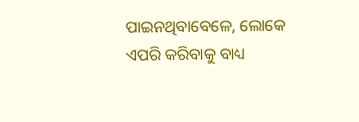ପାଇନଥିବାବେଳେ, ଲୋକେ ଏପରି କରିବାକୁ ବାଧ୍ୟ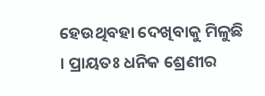ହେଉଥିବହା ଦେଖିବାକୁ ମିଳୁଛି । ପ୍ରାୟତଃ ଧନିକ ଶ୍ରେଣୀର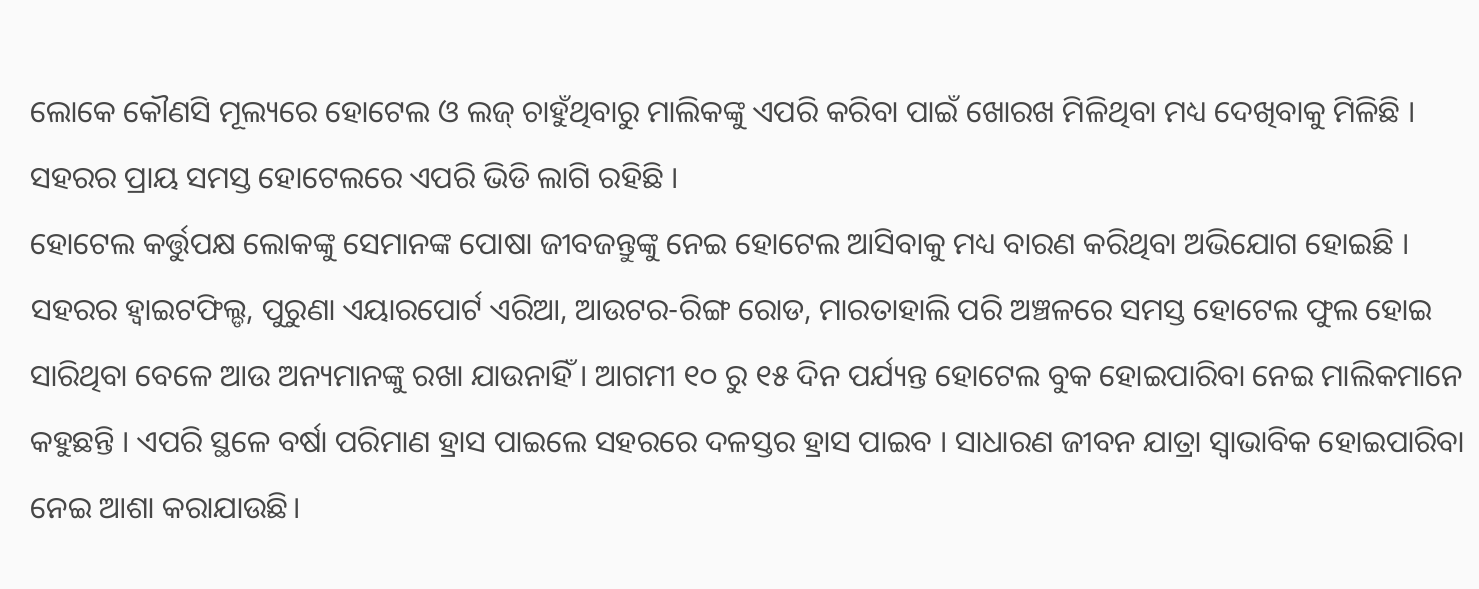ଲୋକେ କୌଣସି ମୂଲ୍ୟରେ ହୋଟେଲ ଓ ଲଜ୍ ଚାହୁଁଥିବାରୁ ମାଲିକଙ୍କୁ ଏପରି କରିବା ପାଇଁ ଖୋରଖ ମିଳିଥିବା ମଧ୍ୟ ଦେଖିବାକୁ ମିଳିଛି । ସହରର ପ୍ରାୟ ସମସ୍ତ ହୋଟେଲରେ ଏପରି ଭିଡି ଲାଗି ରହିଛି ।
ହୋଟେଲ କର୍ତ୍ତୁପକ୍ଷ ଲୋକଙ୍କୁ ସେମାନଙ୍କ ପୋଷା ଜୀବଜନ୍ତୁଙ୍କୁ ନେଇ ହୋଟେଲ ଆସିବାକୁ ମଧ୍ୟ ବାରଣ କରିଥିବା ଅଭିଯୋଗ ହୋଇଛି । ସହରର ହ୍ୱାଇଟଫିଲ୍ଡ, ପୁରୁଣା ଏୟାରପୋର୍ଟ ଏରିଆ, ଆଉଟର-ରିଙ୍ଗ ରୋଡ, ମାରତାହାଲି ପରି ଅଞ୍ଚଳରେ ସମସ୍ତ ହୋଟେଲ ଫୁଲ ହୋଇ ସାରିଥିବା ବେଳେ ଆଉ ଅନ୍ୟମାନଙ୍କୁ ରଖା ଯାଉନାହିଁ । ଆଗମୀ ୧୦ ରୁ ୧୫ ଦିନ ପର୍ଯ୍ୟନ୍ତ ହୋଟେଲ ବୁକ ହୋଇପାରିବା ନେଇ ମାଲିକମାନେ କହୁଛନ୍ତି । ଏପରି ସ୍ଥଳେ ବର୍ଷା ପରିମାଣ ହ୍ରାସ ପାଇଲେ ସହରରେ ଦଳସ୍ତର ହ୍ରାସ ପାଇବ । ସାଧାରଣ ଜୀବନ ଯାତ୍ରା ସ୍ୱାଭାବିକ ହୋଇପାରିବା ନେଇ ଆଶା କରାଯାଉଛି।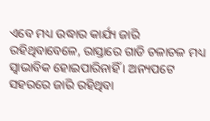ଏବେ ମଧ୍ୟ ଉଦ୍ଧାର କାର୍ଯ୍ୟ ଜାରି ରହିଥିବାବେଳେ, ରାସ୍ତାରେ ଗାଡି ଚଳାଚଳ ମଧ୍ୟ ସ୍ୱାଭାବିକ ହୋଇପାରିନାହିଁ । ଅନ୍ୟପଟେ ସହରରେ ଜାରି ରହିଥିବା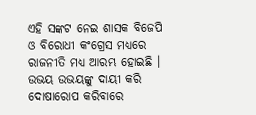ଏହି ସଙ୍କଟ ନେଇ ଶାସକ ବିଜେପି ଓ ବିରୋଧୀ କଂଗ୍ରେସ ମଧ୍ୟରେ ରାଜନୀତି ମଧ୍ୟ ଆରମ୍ଭ ହୋଇଛି । ଉଭୟ ଉଭୟଙ୍କୁ ଦାୟୀ କରି ଦୋଷାରୋପ କରିବାରେ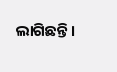ଲାଗିଛନ୍ତି ।